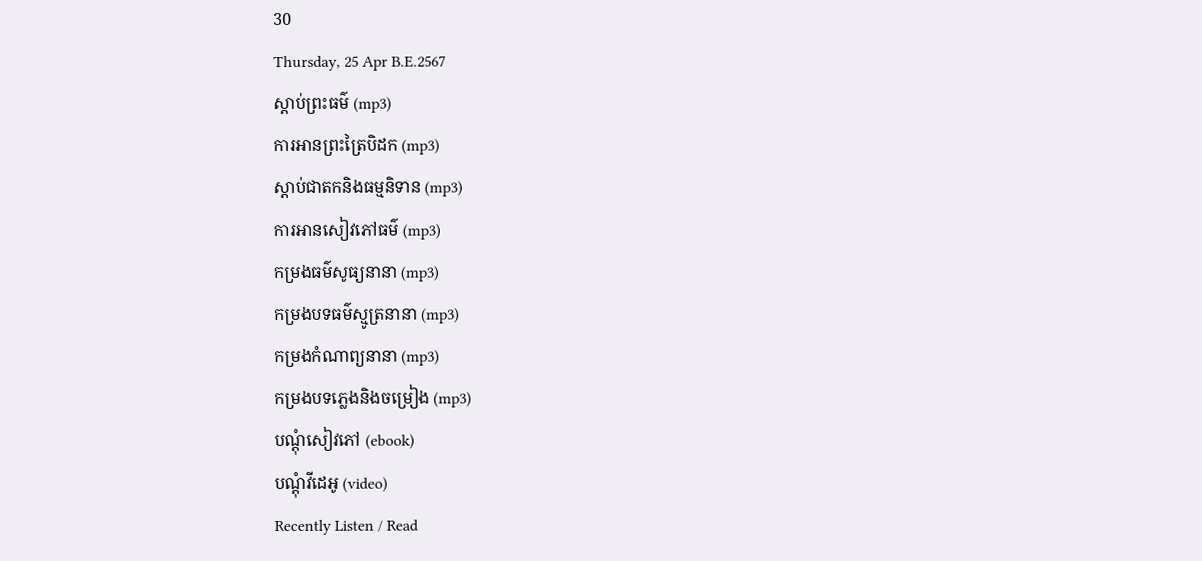30
Thursday, 25 Apr B.E.2567
ស្តាប់ព្រះធម៌ (mp3)
ការអានព្រះត្រៃបិដក (mp3)
ស្តាប់ជាតកនិងធម្មនិទាន (mp3)
ការអានសៀវភៅធម៌ (mp3)
កម្រងធម៌សូធ្យនានា (mp3)
កម្រងបទធម៌ស្មូត្រនានា (mp3)
កម្រងកំណាព្យនានា (mp3)
កម្រងបទភ្លេងនិងចម្រៀង (mp3)
បណ្តុំសៀវភៅ (ebook)
បណ្តុំវីដេអូ (video)
Recently Listen / Read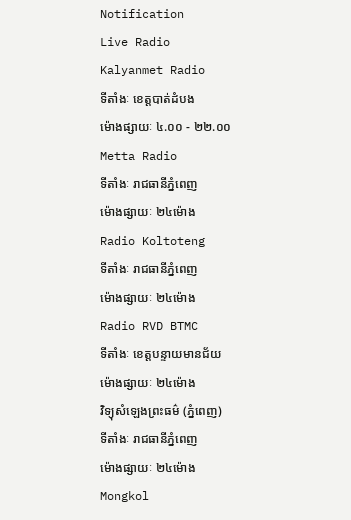Notification
Live Radio
Kalyanmet Radio
ទីតាំងៈ ខេត្តបាត់ដំបង
ម៉ោងផ្សាយៈ ៤.០០ - ២២.០០
Metta Radio
ទីតាំងៈ រាជធានីភ្នំពេញ
ម៉ោងផ្សាយៈ ២៤ម៉ោង
Radio Koltoteng
ទីតាំងៈ រាជធានីភ្នំពេញ
ម៉ោងផ្សាយៈ ២៤ម៉ោង
Radio RVD BTMC
ទីតាំងៈ ខេត្តបន្ទាយមានជ័យ
ម៉ោងផ្សាយៈ ២៤ម៉ោង
វិទ្យុសំឡេងព្រះធម៌ (ភ្នំពេញ)
ទីតាំងៈ រាជធានីភ្នំពេញ
ម៉ោងផ្សាយៈ ២៤ម៉ោង
Mongkol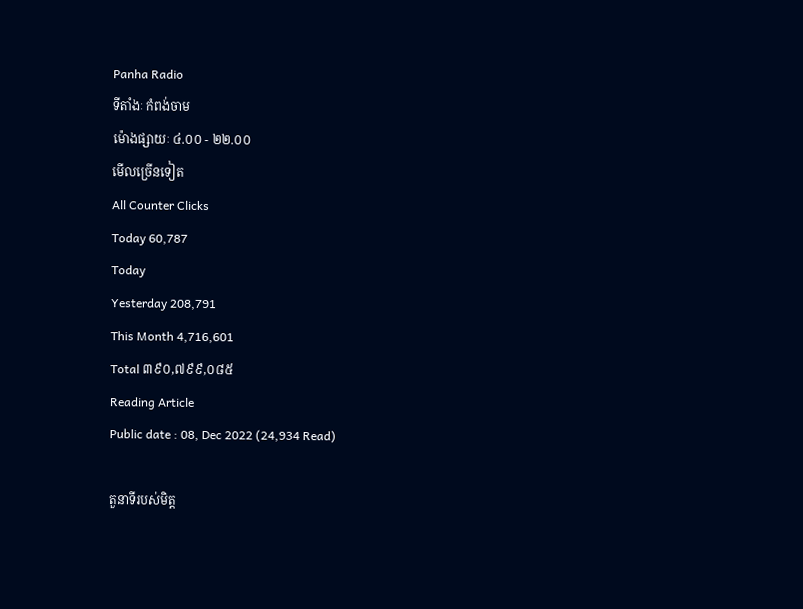Panha Radio
ទីតាំងៈ កំពង់ចាម
ម៉ោងផ្សាយៈ ៤.០០ - ២២.០០
មើលច្រើនទៀត
All Counter Clicks
Today 60,787
Today
Yesterday 208,791
This Month 4,716,601
Total ៣៩០,៧៩៩,០៨៥
Reading Article
Public date : 08, Dec 2022 (24,934 Read)

តួនាទីរបស់មិត្ត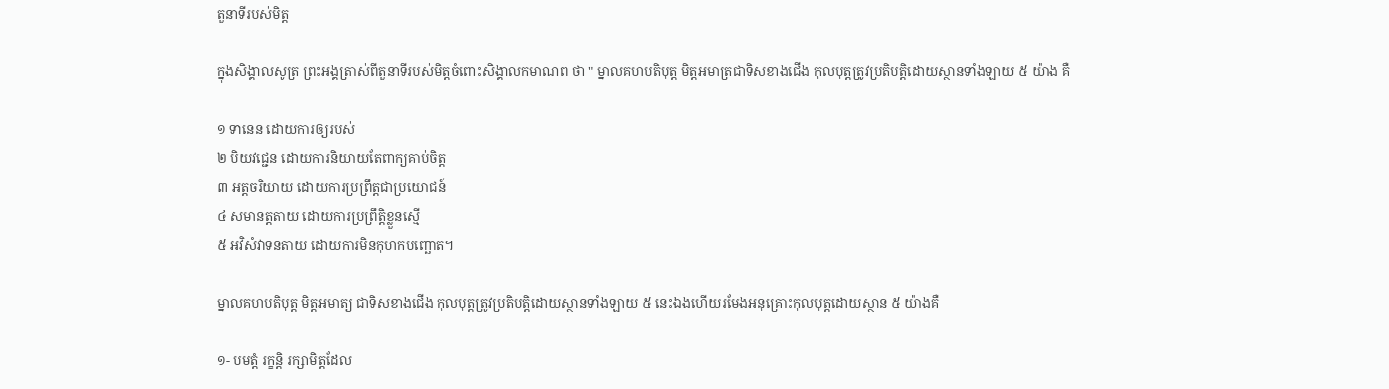តួនាទីរបស់មិត្ត

ក្នុងសិង្គាលសូត្រ ព្រះអង្គត្រាស់ពីតួនាទីរបស់មិត្តចំពោះសិង្គាលកមាណព ថា " ម្នាលគហបតិបុត្ត មិត្តអមាត្រជាទិសខាងជើង កុលបុត្តត្រូវប្រតិបត្តិដោយស្ថានទាំងឡាយ ៥ យ៉ាង គឺ

១ ទានេន ដោយការឲ្យរបស់
២ បិយវជ្ជេន ដោយការនិយាយតែពាក្យគាប់ចិត្ត
៣ អត្តចរិយាយ ដោយការប្រព្រឹត្តជាប្រយោជន៍
៤ សមានត្តតាយ ដោយការប្រព្រឹត្តិខ្លួនស្មើ
៥ អវិសំវាទនតាយ ដោយការមិនកុហកបញ្ឆោត។

ម្នាលគហបតិបុត្ត មិត្តអមាត្យ ជាទិសខាងជើង កុលបុត្តត្រូវប្រតិបត្តិដោយស្ថានទាំងឡាយ ៥ នេះឯងហើយរមែងអនុគ្រោះកុលបុត្តដោយស្ថាន ៥ យ៉ាងគឺ

១- បមត្តំ រក្ខន្តិ រក្សាមិត្តដែល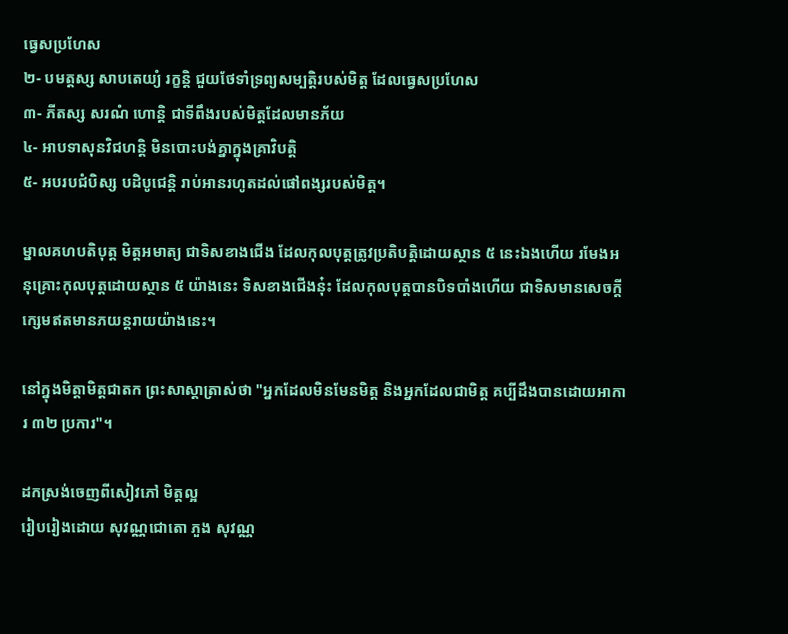ធ្វេសប្រហែស
២- បមត្តស្ស សាបតេយ្យំ រក្ខន្តិ ជួយថែទាំទ្រព្យសម្បត្តិរបស់មិត្ត ដែលធ្វេសប្រហែស
៣- ភីតស្ស សរណំ ហោន្តិ ជាទីពឹងរបស់មិត្តដែលមានភ័យ
៤- អាបទាសុនវិជហន្តិ មិនបោះបង់គ្នាក្នុងគ្រាវិបត្តិ
៥- អបរបជំបិស្ស បដិបូជេន្តិ រាប់អានរហូតដល់ផៅពង្សរបស់មិត្ត។

ម្នាលគហបតិបុត្ត មិត្តអមាត្យ ជាទិសខាងជើង ដែលកុលបុត្តត្រូវប្រតិបត្តិដោយស្ថាន ៥ នេះឯងហើយ រមែងអនុគ្រោះកុលបុត្តដោយស្ថាន ៥ យ៉ាងនេះ ទិសខាងជើងនុ៎ះ ដែលកុលបុត្តបានបិទបាំងហើយ ជាទិសមានសេចក្ដីក្សេមឥតមានភយន្តរាយយ៉ាងនេះ។

នៅក្នុងមិត្តាមិត្តជាតក ព្រះសាស្ដាត្រាស់ថា "អ្នកដែលមិនមែនមិត្ត និងអ្នកដែលជាមិត្ត គប្បីដឹងបានដោយអាការ ៣២ ប្រការ"។

ដកស្រង់ចេញពីសៀវភៅ មិត្តល្អ
រៀបរៀងដោយ សុវណ្ណជោតោ ភួង សុវណ្ណ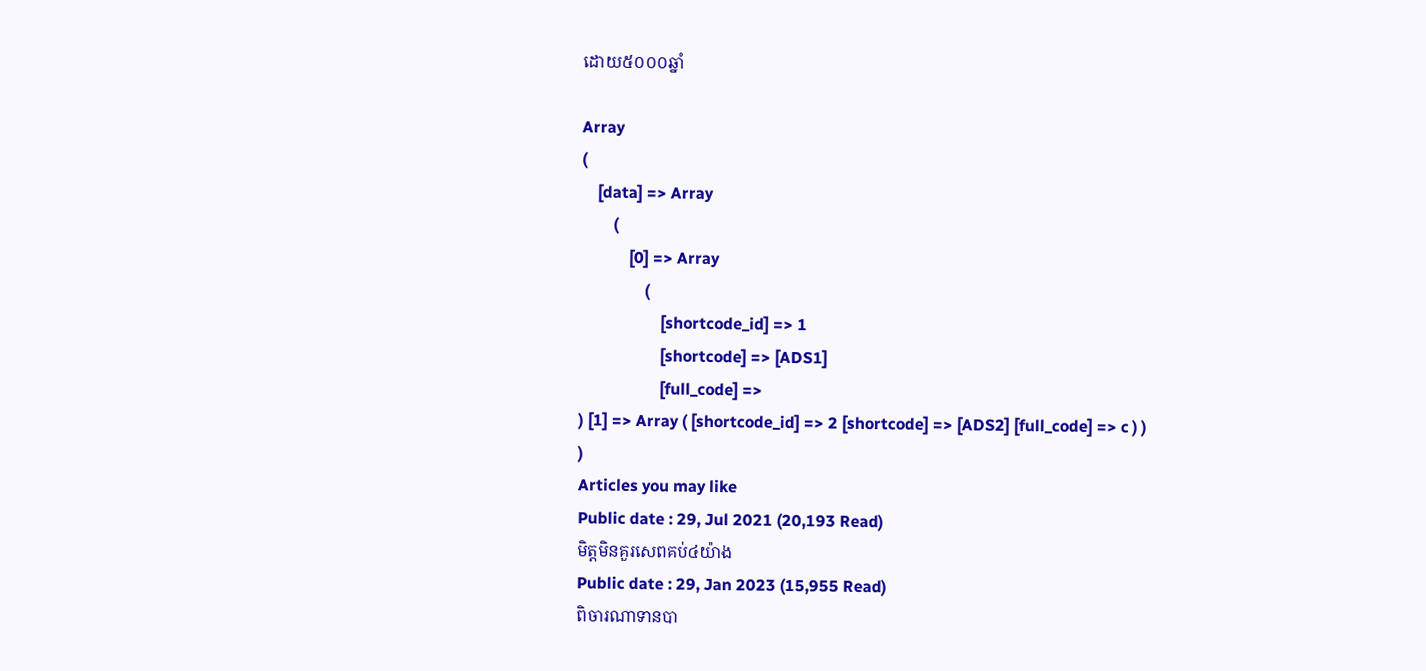ដោយ៥០០០ឆ្នាំ

Array
(
    [data] => Array
        (
            [0] => Array
                (
                    [shortcode_id] => 1
                    [shortcode] => [ADS1]
                    [full_code] =>
) [1] => Array ( [shortcode_id] => 2 [shortcode] => [ADS2] [full_code] => c ) ) )
Articles you may like
Public date : 29, Jul 2021 (20,193 Read)
មិត្តមិនគួរសេពគប់៤យ៉ាង
Public date : 29, Jan 2023 (15,955 Read)
ពិចារណាទានបា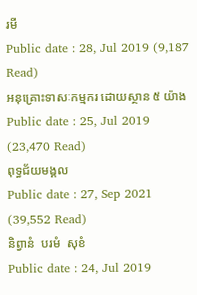រមី
Public date : 28, Jul 2019 (9,187 Read)
អនុគ្រោះទាសៈកម្មករ ដោយស្ថាន ៥ យ៉ាង
Public date : 25, Jul 2019 (23,470 Read)
ពុទ្ធជ័យមង្គល
Public date : 27, Sep 2021 (39,552 Read)
និព្វានំ  បរមំ  សុខំ
Public date : 24, Jul 2019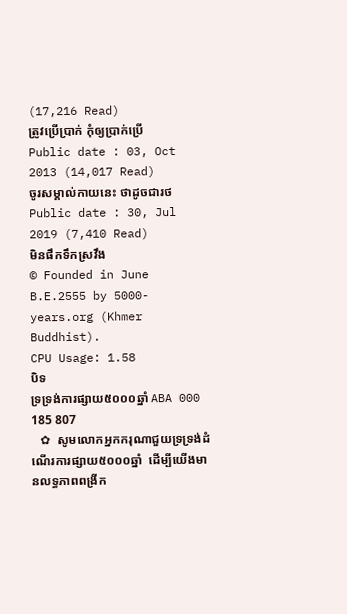(17,216 Read)
ត្រូវប្រើប្រាក់ កុំឲ្យប្រាក់ប្រើ
Public date : 03, Oct 2013 (14,017 Read)
ចូរសម្គាល់កាយនេះ ថាដូចជារថ
Public date : 30, Jul 2019 (7,410 Read)
មិនផឹកទឹកស្រវឹង
© Founded in June B.E.2555 by 5000-years.org (Khmer Buddhist).
CPU Usage: 1.58
បិទ
ទ្រទ្រង់ការផ្សាយ៥០០០ឆ្នាំ ABA 000 185 807
   ✿  សូមលោកអ្នកករុណាជួយទ្រទ្រង់ដំណើរការផ្សាយ៥០០០ឆ្នាំ  ដើម្បីយើងមានលទ្ធភាពពង្រីក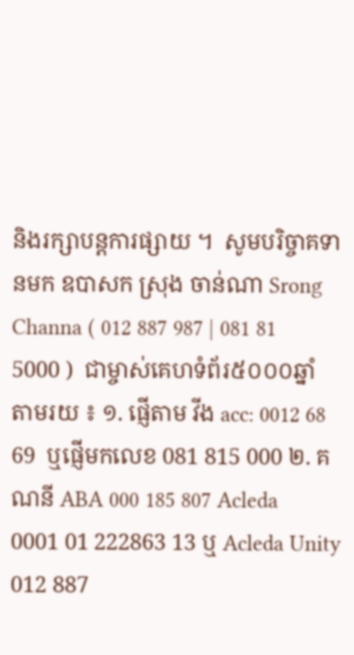និងរក្សាបន្តការផ្សាយ ។  សូមបរិច្ចាគទានមក ឧបាសក ស្រុង ចាន់ណា Srong Channa ( 012 887 987 | 081 81 5000 )  ជាម្ចាស់គេហទំព័រ៥០០០ឆ្នាំ   តាមរយ ៖ ១. ផ្ញើតាម វីង acc: 0012 68 69  ឬផ្ញើមកលេខ 081 815 000 ២. គណនី ABA 000 185 807 Acleda 0001 01 222863 13 ឬ Acleda Unity 012 887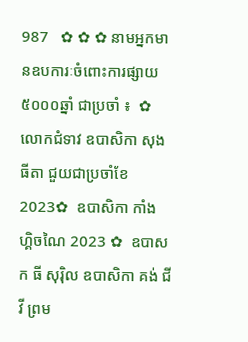987   ✿ ✿ ✿ នាមអ្នកមានឧបការៈចំពោះការផ្សាយ៥០០០ឆ្នាំ ជាប្រចាំ ៖  ✿  លោកជំទាវ ឧបាសិកា សុង ធីតា ជួយជាប្រចាំខែ 2023✿  ឧបាសិកា កាំង ហ្គិចណៃ 2023 ✿  ឧបាសក ធី សុរ៉ិល ឧបាសិកា គង់ ជីវី ព្រម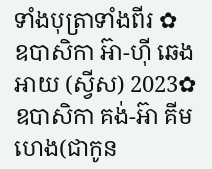ទាំងបុត្រាទាំងពីរ ✿  ឧបាសិកា អ៊ា-ហុី ឆេងអាយ (ស្វីស) 2023✿  ឧបាសិកា គង់-អ៊ា គីមហេង(ជាកូន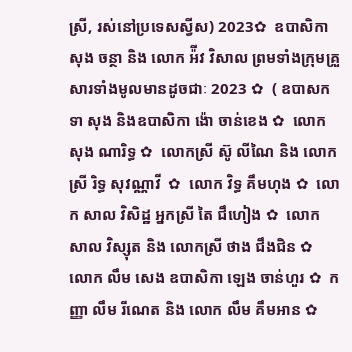ស្រី, រស់នៅប្រទេសស្វីស) 2023✿  ឧបាសិកា សុង ចន្ថា និង លោក អ៉ីវ វិសាល ព្រមទាំងក្រុមគ្រួសារទាំងមូលមានដូចជាៈ 2023 ✿  ( ឧបាសក ទា សុង និងឧបាសិកា ង៉ោ ចាន់ខេង ✿  លោក សុង ណារិទ្ធ ✿  លោកស្រី ស៊ូ លីណៃ និង លោកស្រី រិទ្ធ សុវណ្ណាវី  ✿  លោក វិទ្ធ គឹមហុង ✿  លោក សាល វិសិដ្ឋ អ្នកស្រី តៃ ជឹហៀង ✿  លោក សាល វិស្សុត និង លោកស្រី ថាង ជឹងជិន ✿  លោក លឹម សេង ឧបាសិកា ឡេង ចាន់ហួរ ✿  កញ្ញា លឹម រីណេត និង លោក លឹម គឹមអាន ✿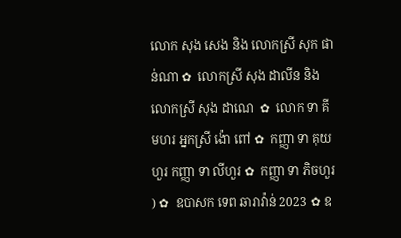លោក សុង សេង និង លោកស្រី សុក ផាន់ណា ✿  លោកស្រី សុង ដាលីន និង លោកស្រី សុង ដាណេ  ✿  លោក ទា គីមហរ អ្នកស្រី ង៉ោ ពៅ ✿  កញ្ញា ទា គុយហួរ កញ្ញា ទា លីហួរ ✿  កញ្ញា ទា ភិចហួរ ) ✿  ឧបាសក ទេព ឆារាវ៉ាន់ 2023 ✿ ឧ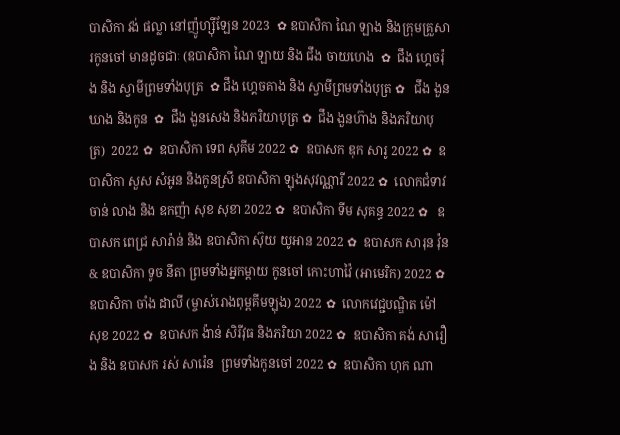បាសិកា វង់ ផល្លា នៅញ៉ូហ្ស៊ីឡែន 2023  ✿ ឧបាសិកា ណៃ ឡាង និងក្រុមគ្រួសារកូនចៅ មានដូចជាៈ (ឧបាសិកា ណៃ ឡាយ និង ជឹង ចាយហេង  ✿  ជឹង ហ្គេចរ៉ុង និង ស្វាមីព្រមទាំងបុត្រ  ✿ ជឹង ហ្គេចគាង និង ស្វាមីព្រមទាំងបុត្រ ✿   ជឹង ងួនឃាង និងកូន  ✿  ជឹង ងួនសេង និងភរិយាបុត្រ ✿  ជឹង ងួនហ៊ាង និងភរិយាបុត្រ)  2022 ✿  ឧបាសិកា ទេព សុគីម 2022 ✿  ឧបាសក ឌុក សារូ 2022 ✿  ឧបាសិកា សួស សំអូន និងកូនស្រី ឧបាសិកា ឡុងសុវណ្ណារី 2022 ✿  លោកជំទាវ ចាន់ លាង និង ឧកញ៉ា សុខ សុខា 2022 ✿  ឧបាសិកា ទីម សុគន្ធ 2022 ✿   ឧបាសក ពេជ្រ សារ៉ាន់ និង ឧបាសិកា ស៊ុយ យូអាន 2022 ✿  ឧបាសក សារុន វ៉ុន & ឧបាសិកា ទូច នីតា ព្រមទាំងអ្នកម្តាយ កូនចៅ កោះហាវ៉ៃ (អាមេរិក) 2022 ✿  ឧបាសិកា ចាំង ដាលី (ម្ចាស់រោងពុម្ពគីមឡុង) 2022 ✿  លោកវេជ្ជបណ្ឌិត ម៉ៅ សុខ 2022 ✿  ឧបាសក ង៉ាន់ សិរីវុធ និងភរិយា 2022 ✿  ឧបាសិកា គង់ សារឿង និង ឧបាសក រស់ សារ៉េន  ព្រមទាំងកូនចៅ 2022 ✿  ឧបាសិកា ហុក ណា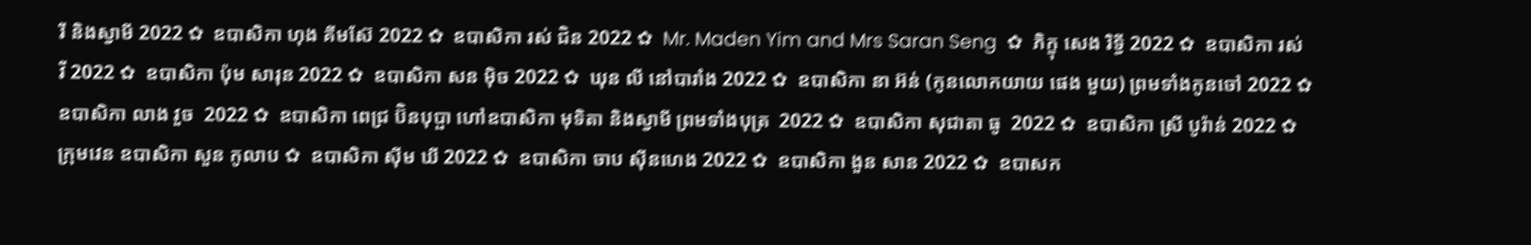រី និងស្វាមី 2022 ✿  ឧបាសិកា ហុង គីមស៊ែ 2022 ✿  ឧបាសិកា រស់ ជិន 2022 ✿  Mr. Maden Yim and Mrs Saran Seng  ✿  ភិក្ខុ សេង រិទ្ធី 2022 ✿  ឧបាសិកា រស់ វី 2022 ✿  ឧបាសិកា ប៉ុម សារុន 2022 ✿  ឧបាសិកា សន ម៉ិច 2022 ✿  ឃុន លី នៅបារាំង 2022 ✿  ឧបាសិកា នា អ៊ន់ (កូនលោកយាយ ផេង មួយ) ព្រមទាំងកូនចៅ 2022 ✿  ឧបាសិកា លាង វួច  2022 ✿  ឧបាសិកា ពេជ្រ ប៊ិនបុប្ផា ហៅឧបាសិកា មុទិតា និងស្វាមី ព្រមទាំងបុត្រ  2022 ✿  ឧបាសិកា សុជាតា ធូ  2022 ✿  ឧបាសិកា ស្រី បូរ៉ាន់ 2022 ✿  ក្រុមវេន ឧបាសិកា សួន កូលាប ✿  ឧបាសិកា ស៊ីម ឃី 2022 ✿  ឧបាសិកា ចាប ស៊ីនហេង 2022 ✿  ឧបាសិកា ងួន សាន 2022 ✿  ឧបាសក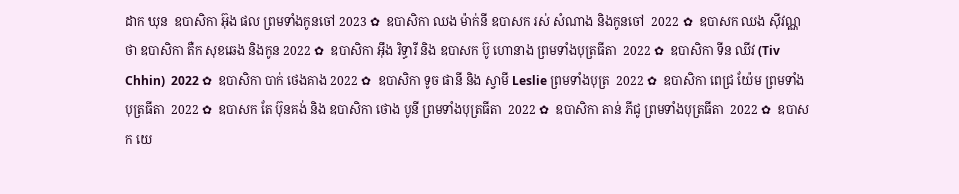ដាក ឃុន  ឧបាសិកា អ៊ុង ផល ព្រមទាំងកូនចៅ 2023 ✿  ឧបាសិកា ឈង ម៉ាក់នី ឧបាសក រស់ សំណាង និងកូនចៅ  2022 ✿  ឧបាសក ឈង សុីវណ្ណថា ឧបាសិកា តឺក សុខឆេង និងកូន 2022 ✿  ឧបាសិកា អុឹង រិទ្ធារី និង ឧបាសក ប៊ូ ហោនាង ព្រមទាំងបុត្រធីតា  2022 ✿  ឧបាសិកា ទីន ឈីវ (Tiv Chhin)  2022 ✿  ឧបាសិកា បាក់ ថេងគាង 2022 ✿  ឧបាសិកា ទូច ផានី និង ស្វាមី Leslie ព្រមទាំងបុត្រ  2022 ✿  ឧបាសិកា ពេជ្រ យ៉ែម ព្រមទាំងបុត្រធីតា  2022 ✿  ឧបាសក តែ ប៊ុនគង់ និង ឧបាសិកា ថោង បូនី ព្រមទាំងបុត្រធីតា  2022 ✿  ឧបាសិកា តាន់ ភីជូ ព្រមទាំងបុត្រធីតា  2022 ✿  ឧបាសក យេ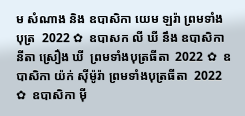ម សំណាង និង ឧបាសិកា យេម ឡរ៉ា ព្រមទាំងបុត្រ  2022 ✿  ឧបាសក លី ឃី នឹង ឧបាសិកា  នីតា ស្រឿង ឃី  ព្រមទាំងបុត្រធីតា  2022 ✿  ឧបាសិកា យ៉ក់ សុីម៉ូរ៉ា ព្រមទាំងបុត្រធីតា  2022 ✿  ឧបាសិកា មុី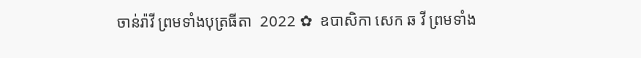ចាន់រ៉ាវី ព្រមទាំងបុត្រធីតា  2022 ✿  ឧបាសិកា សេក ឆ វី ព្រមទាំង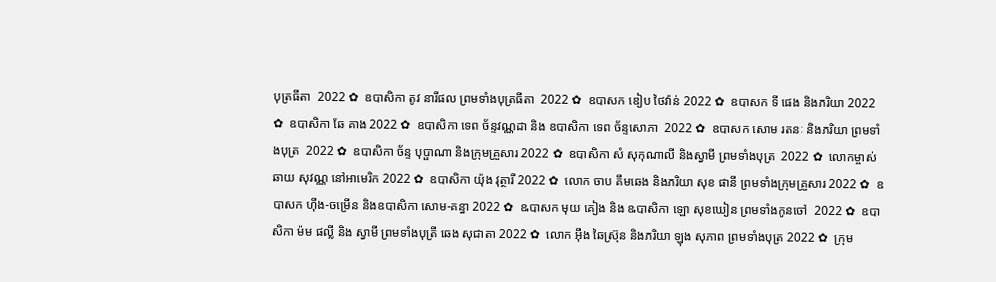បុត្រធីតា  2022 ✿  ឧបាសិកា តូវ នារីផល ព្រមទាំងបុត្រធីតា  2022 ✿  ឧបាសក ឌៀប ថៃវ៉ាន់ 2022 ✿  ឧបាសក ទី ផេង និងភរិយា 2022 ✿  ឧបាសិកា ឆែ គាង 2022 ✿  ឧបាសិកា ទេព ច័ន្ទវណ្ណដា និង ឧបាសិកា ទេព ច័ន្ទសោភា  2022 ✿  ឧបាសក សោម រតនៈ និងភរិយា ព្រមទាំងបុត្រ  2022 ✿  ឧបាសិកា ច័ន្ទ បុប្ផាណា និងក្រុមគ្រួសារ 2022 ✿  ឧបាសិកា សំ សុកុណាលី និងស្វាមី ព្រមទាំងបុត្រ  2022 ✿  លោកម្ចាស់ ឆាយ សុវណ្ណ នៅអាមេរិក 2022 ✿  ឧបាសិកា យ៉ុង វុត្ថារី 2022 ✿  លោក ចាប គឹមឆេង និងភរិយា សុខ ផានី ព្រមទាំងក្រុមគ្រួសារ 2022 ✿  ឧបាសក ហ៊ីង-ចម្រើន និងឧបាសិកា សោម-គន្ធា 2022 ✿  ឩបាសក មុយ គៀង និង ឩបាសិកា ឡោ សុខឃៀន ព្រមទាំងកូនចៅ  2022 ✿  ឧបាសិកា ម៉ម ផល្លី និង ស្វាមី ព្រមទាំងបុត្រី ឆេង សុជាតា 2022 ✿  លោក អ៊ឹង ឆៃស្រ៊ុន និងភរិយា ឡុង សុភាព ព្រមទាំងបុត្រ 2022 ✿  ក្រុម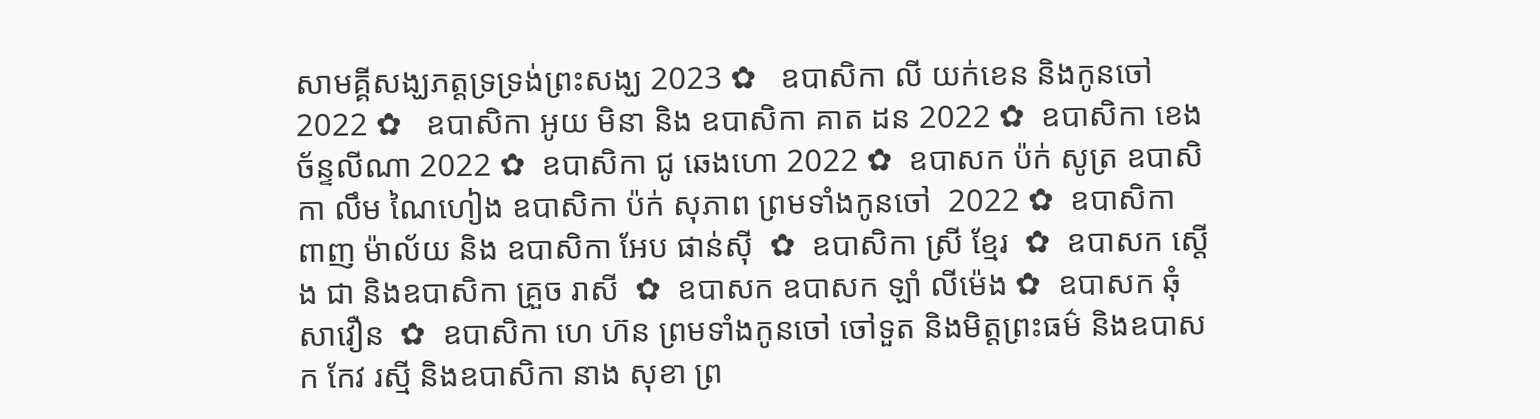សាមគ្គីសង្ឃភត្តទ្រទ្រង់ព្រះសង្ឃ 2023 ✿   ឧបាសិកា លី យក់ខេន និងកូនចៅ 2022 ✿   ឧបាសិកា អូយ មិនា និង ឧបាសិកា គាត ដន 2022 ✿  ឧបាសិកា ខេង ច័ន្ទលីណា 2022 ✿  ឧបាសិកា ជូ ឆេងហោ 2022 ✿  ឧបាសក ប៉ក់ សូត្រ ឧបាសិកា លឹម ណៃហៀង ឧបាសិកា ប៉ក់ សុភាព ព្រមទាំងកូនចៅ  2022 ✿  ឧបាសិកា ពាញ ម៉ាល័យ និង ឧបាសិកា អែប ផាន់ស៊ី  ✿  ឧបាសិកា ស្រី ខ្មែរ  ✿  ឧបាសក ស្តើង ជា និងឧបាសិកា គ្រួច រាសី  ✿  ឧបាសក ឧបាសក ឡាំ លីម៉េង ✿  ឧបាសក ឆុំ សាវឿន  ✿  ឧបាសិកា ហេ ហ៊ន ព្រមទាំងកូនចៅ ចៅទួត និងមិត្តព្រះធម៌ និងឧបាសក កែវ រស្មី និងឧបាសិកា នាង សុខា ព្រ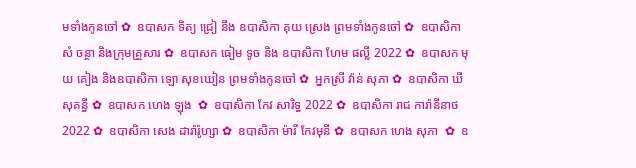មទាំងកូនចៅ ✿  ឧបាសក ទិត្យ ជ្រៀ នឹង ឧបាសិកា គុយ ស្រេង ព្រមទាំងកូនចៅ ✿  ឧបាសិកា សំ ចន្ថា និងក្រុមគ្រួសារ ✿  ឧបាសក ធៀម ទូច និង ឧបាសិកា ហែម ផល្លី 2022 ✿  ឧបាសក មុយ គៀង និងឧបាសិកា ឡោ សុខឃៀន ព្រមទាំងកូនចៅ ✿  អ្នកស្រី វ៉ាន់ សុភា ✿  ឧបាសិកា ឃី សុគន្ធី ✿  ឧបាសក ហេង ឡុង  ✿  ឧបាសិកា កែវ សារិទ្ធ 2022 ✿  ឧបាសិកា រាជ ការ៉ានីនាថ 2022 ✿  ឧបាសិកា សេង ដារ៉ារ៉ូហ្សា ✿  ឧបាសិកា ម៉ារី កែវមុនី ✿  ឧបាសក ហេង សុភា  ✿  ឧ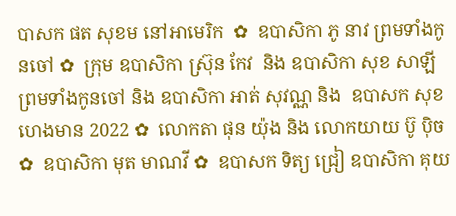បាសក ផត សុខម នៅអាមេរិក  ✿  ឧបាសិកា ភូ នាវ ព្រមទាំងកូនចៅ ✿  ក្រុម ឧបាសិកា ស្រ៊ុន កែវ  និង ឧបាសិកា សុខ សាឡី ព្រមទាំងកូនចៅ និង ឧបាសិកា អាត់ សុវណ្ណ និង  ឧបាសក សុខ ហេងមាន 2022 ✿  លោកតា ផុន យ៉ុង និង លោកយាយ ប៊ូ ប៉ិច ✿  ឧបាសិកា មុត មាណវី ✿  ឧបាសក ទិត្យ ជ្រៀ ឧបាសិកា គុយ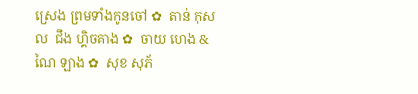ស្រេង ព្រមទាំងកូនចៅ ✿  តាន់ កុសល  ជឹង ហ្គិចគាង ✿  ចាយ ហេង & ណៃ ឡាង ✿  សុខ សុភ័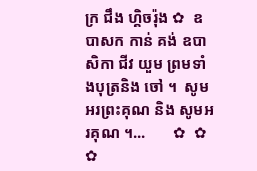ក្រ ជឹង ហ្គិចរ៉ុង ✿  ឧបាសក កាន់ គង់ ឧបាសិកា ជីវ យួម ព្រមទាំងបុត្រនិង ចៅ ។  សូមអរព្រះគុណ និង សូមអរគុណ ។...       ✿  ✿  ✿